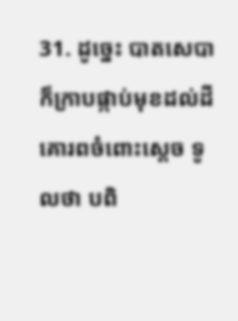31. ដូច្នេះ បាតសេបាក៏ក្រាបផ្កាប់មុខដល់ដី គោរពចំពោះស្តេច ទូលថា បពិ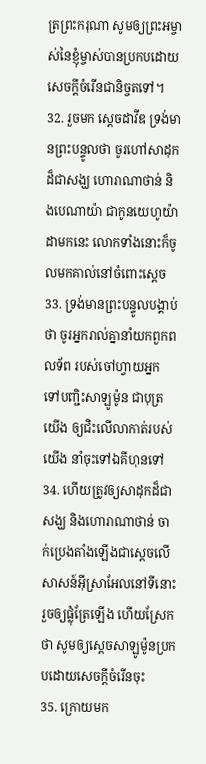ត្រព្រះករុណា សូមឲ្យព្រះអម្ចាស់នៃខ្ញុំម្ចាស់បានប្រកបដោយសេចក្តីចំរើនជានិច្ចតទៅ។
32. រួចមក ស្តេចដាវីឌ ទ្រង់មានព្រះបន្ទូលថា ចូរហៅសាដុកដ៏ជាសង្ឃ ហោរាណាថាន់ និងបេណាយ៉ា ជាកូនយេហូយ៉ាដាមកនេះ លោកទាំងនោះក៏ចូលមកគាល់នៅចំពោះស្តេច
33. ទ្រង់មានព្រះបន្ទូលបង្គាប់ថា ចូរអ្នករាល់គ្នានាំយកពួកពលទ័ព របស់ចៅហ្វាយអ្នក ទៅបញ្ជិះសាឡូម៉ូន ជាបុត្រយើង ឲ្យជិះលើលាកាត់របស់យើង នាំចុះទៅឯគីហុនទៅ
34. ហើយត្រូវឲ្យសាដុកដ៏ជាសង្ឃ និងហោរាណាថាន់ ចាក់ប្រេងតាំងឡើងជាស្តេចលើសាសន៍អ៊ីស្រាអែលនៅទីនោះ រួចឲ្យផ្លុំត្រែឡើង ហើយស្រែកថា សូមឲ្យស្តេចសាឡូម៉ូនប្រកបដោយសេចក្តីចំរើនចុះ
35. ក្រោយមក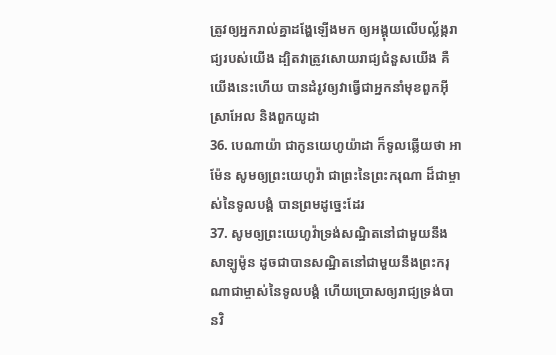ត្រូវឲ្យអ្នករាល់គ្នាដង្ហែឡើងមក ឲ្យអង្គុយលើបល្ល័ង្ករាជ្យរបស់យើង ដ្បិតវាត្រូវសោយរាជ្យជំនួសយើង គឺយើងនេះហើយ បានដំរូវឲ្យវាធ្វើជាអ្នកនាំមុខពួកអ៊ីស្រាអែល និងពួកយូដា
36. បេណាយ៉ា ជាកូនយេហូយ៉ាដា ក៏ទូលឆ្លើយថា អាម៉ែន សូមឲ្យព្រះយេហូវ៉ា ជាព្រះនៃព្រះករុណា ដ៏ជាម្ចាស់នៃទូលបង្គំ បានព្រមដូច្នេះដែរ
37. សូមឲ្យព្រះយេហូវ៉ាទ្រង់សណ្ឋិតនៅជាមួយនឹងសាឡូម៉ូន ដូចជាបានសណ្ឋិតនៅជាមួយនឹងព្រះករុណាជាម្ចាស់នៃទូលបង្គំ ហើយប្រោសឲ្យរាជ្យទ្រង់បានវិ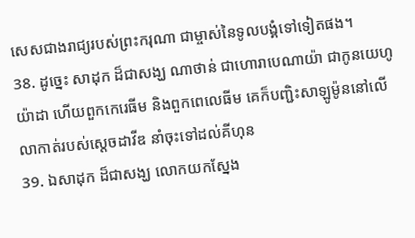សេសជាងរាជ្យរបស់ព្រះករុណា ជាម្ចាស់នៃទូលបង្គំទៅទៀតផង។
38. ដូច្នេះ សាដុក ដ៏ជាសង្ឃ ណាថាន់ ជាហោរាបេណាយ៉ា ជាកូនយេហូយ៉ាដា ហើយពួកកេរេធីម និងពួកពេលេធីម គេក៏បញ្ជិះសាឡូម៉ូននៅលើលាកាត់របស់ស្តេចដាវីឌ នាំចុះទៅដល់គីហុន
39. ឯសាដុក ដ៏ជាសង្ឃ លោកយកស្នែង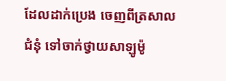ដែលដាក់ប្រេង ចេញពីត្រសាលជំនុំ ទៅចាក់ថ្វាយសាឡូម៉ូ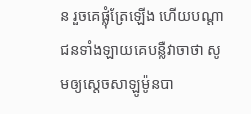ន រួចគេផ្លុំត្រែឡើង ហើយបណ្តាជនទាំងឡាយគេបន្លឺវាចាថា សូមឲ្យស្តេចសាឡូម៉ូនបា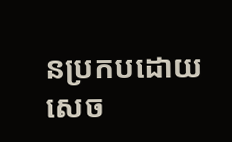នប្រកបដោយសេច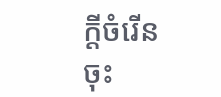ក្តីចំរើនចុះ